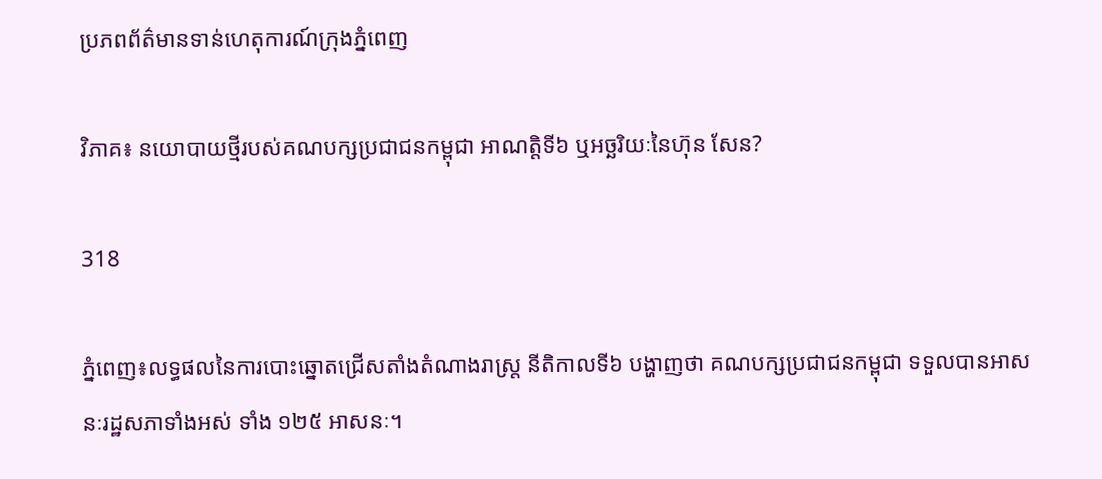ប្រភពព័ត៌មានទាន់ហេតុការណ៍ក្រុងភ្នំពេញ

វិភាគ៖ នយោបាយថ្មីរបស់គណបក្សប្រជាជនកម្ពុជា អាណត្តិទី៦ ឬអច្ឆរិយៈនៃហ៊ុន សែន?

318

ភ្នំពេញ៖លទ្ធផលនៃការបោះឆ្នោតជ្រើសតាំងតំណាងរាស្ត្រ នីតិកាលទី៦ បង្ហាញថា គណបក្សប្រជាជនកម្ពុជា ទទួលបានអាសនៈរដ្ឋសភាទាំងអស់ ទាំង ១២៥ អាសនៈ។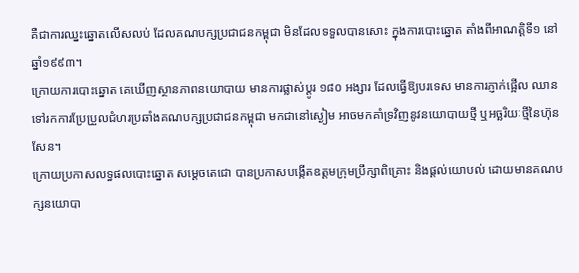គឺជាការឈ្នះឆ្នោតលើសលប់ ដែលគណបក្សប្រជាជនកម្ពុជា មិនដែលទទួលបានសោះ ក្នុងការបោះឆ្នោត តាំងពីអាណត្តិទី១ នៅឆ្នាំ១៩៩៣។
ក្រោយការបោះឆ្នោត គេឃើញស្ថានភាពនយោបាយ មានការផ្លាស់ប្ដូរ ១៨០ អង្សារ ដែលធ្វើឱ្យបរទេស មានការភ្ញាក់ផ្អើល ឈានទៅរកការប្រែប្រួលជំហរប្រឆាំងគណបក្សប្រជាជនកម្ពុជា មកជានៅស្ងៀម អាចមកគាំទ្រវិញនូវនយោបាយថ្មី ឬអច្ឆរិយៈថ្មីនៃហ៊ុនសែន។
ក្រោយប្រកាសលទ្ធផលបោះឆ្នោត សម្ដេចតេជោ បានប្រកាសបង្កើតឧត្ដមក្រុមប្រឹក្សាពិគ្រោះ និងផ្ដល់យោបល់ ដោយមានគណបក្សនយោបា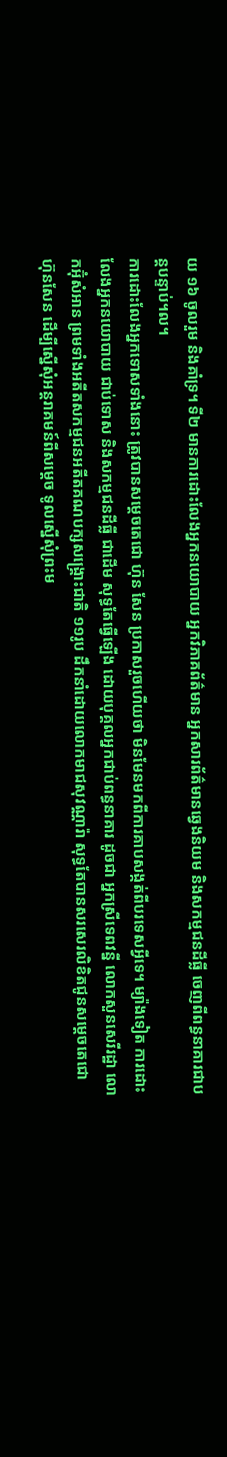យ ១៦ ចូលរួម និងគាំទ្រ។ ទី២ មានការដោះលែងអ្នកនយោបាយ អ្នកវិភាគព័ត៌មាន អ្នកសារព័ត៌មានឆ្វេងនិយម និងសកម្មជនដីធ្លី ចេញពីពន្ធនាគារជាបន្តបន្ទាប់។ល។
ការដោះលែងអ្នកទោសទាំងនោះ ត្រូវបានសម្តេចតេជោ ហ៊ុន សែន ប្រកាសរួចហើយថា មិនមែនមកពីការគាបសង្កត់ពីបរទេសអ្វីទេ។ ម្យ៉ាងទៀត ការដោះលែងអ្នកនយោបាយ ជាប់ទោស និងសកម្មជនដីធ្លី ជាដើម សុទ្ធតែធ្វើឡើង ដោយបុគ្គលអ្នកជាប់ពន្ធនាគារ ដូចជា អ្នកស្រីទេពវន្នី លោកសួនសេរីរដ្ឋា លោកអ៊ុំសំអាន ព្រមទាំងអតីតសកម្មជនអតីតគណបក្សសង្គ្រោះជាតិ ១១រូប ដឹកនាំដោយលោកមាជសុវណ្ណារ៉ា សុទ្ធតែបានសរសេរលិខិតជូនសម្តេចតេជោ ហ៊ុនសែន ដើម្បីស្នើសុំអន្តរាគមន៍ពីសម្តេច ទូលស្នើសុំព្រះម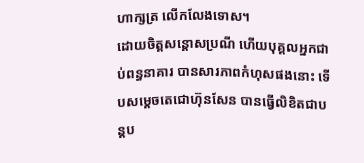ហាក្សត្រ លើកលែងទោស។
ដោយចិត្តសន្តោសប្រណី ហើយបុគ្គលអ្នកជាប់ពន្ធនាគារ បានសារភាពកំហុសផងនោះ ទើបសម្តេចតេជោហ៊ុនសែន បានធ្វើលិខិតជាបន្តប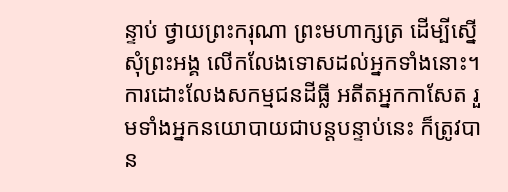ន្ទាប់ ថ្វាយព្រះករុណា ព្រះមហាក្សត្រ ដើម្បីស្នើសុំព្រះអង្គ លើកលែងទោសដល់អ្នកទាំងនោះ។
ការដោះលែងសកម្មជនដីធ្លី អតីតអ្នកកាសែត រួមទាំងអ្នកនយោបាយជាបន្តបន្ទាប់នេះ ក៏ត្រូវបាន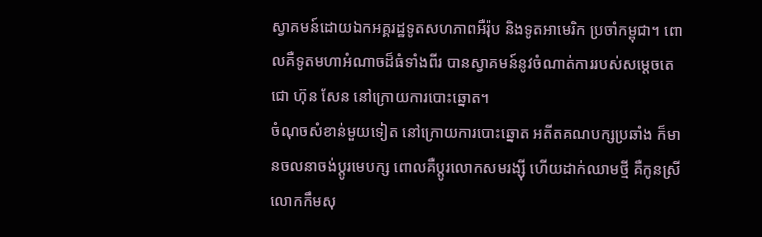ស្វាគមន៍ដោយឯកអគ្គរដ្ឋទូតសហភាពអឺរ៉ុប និងទូតអាមេរិក ប្រចាំកម្ពុជា។ ពោលគឺទូតមហាអំណាចដ៏ធំទាំងពីរ បានស្វាគមន៍នូវចំណាត់ការរបស់សម្តេចតេជោ ហ៊ុន សែន នៅក្រោយការបោះឆ្នោត។
ចំណុចសំខាន់មួយទៀត នៅក្រោយការបោះឆ្នោត អតីតគណបក្សប្រឆាំង ក៏មានចលនាចង់ប្ដូរមេបក្ស ពោលគឺប្តូរលោកសមរង្ស៊ី ហើយដាក់ឈាមថ្មី គឺកូនស្រីលោកកឹមសុ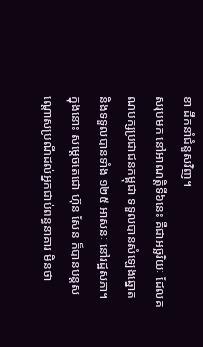ខា ដឹកនាំជំនួសវិញ។
សរុបមក នៅអាណត្តិទី៦នេះ គឺជាអច្ឆរិយៈ ដែលគណបក្សប្រជាជនកម្ពុជា ទទួលបានសំឡេងឆ្នោត និងទទួលបានទាំង ១២៥ អាសនៈ នៅរដ្ឋសភា។ ក្នុងនោះ សម្តេចតេជោ ហ៊ុន សែន ក៏បានបន្តសណ្តោសប្រណីដល់អ្នកជាប់ពន្ធនាគារ មិនថា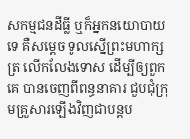សកម្មជនដីធ្លី ឬក៏អ្នកនយោបាយទេ គឺសម្តេច ទូលស្នើព្រះមហាក្សត្រ លើកលែងទោស ដើម្បីឲ្យពួកគេ បានចេញពីពន្ធនាគារ ជួបជុំក្រុមគ្រួសារឡើងវិញជាបន្តប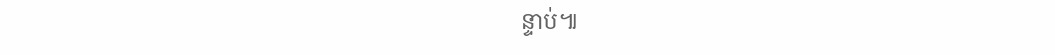ន្ទាប់៕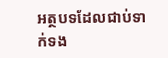អត្ថបទដែលជាប់ទាក់ទង